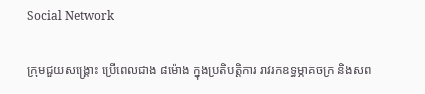Social Network

ក្រុមជួយសង្គ្រោះ ប្រើពេលជាង ៨ម៉ោង ក្នុងប្រតិបត្តិការ រាវរកឧទ្ធម្ភាគចក្រ និងសព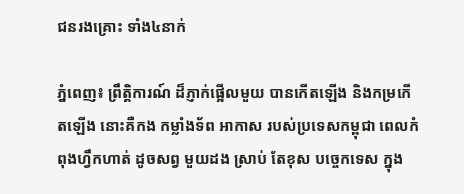ជនរងគ្រោះ ទាំង៤នាក់

ភ្នំពេញ៖ ព្រឹត្ដិការណ៍ ដ៏ភ្ញាក់ផ្អើលមួយ បានកើតឡើង និងកម្រកើតឡើង នោះគឺកង កម្លាំងទ័ព អាកាស របស់ប្រទេសកម្ពុជា ពេលកំពុងហ្វឹកហាត់ ដូចសព្វ មួយដង ស្រាប់ តែខុស បច្ចេកទេស ក្នុង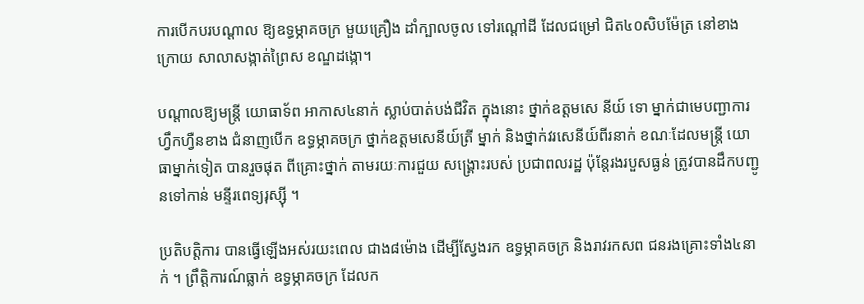ការបើកបរបណ្ដាល ឱ្យឧទ្ធម្ភាគចក្រ មួយគ្រឿង ដាំក្បាលចូល ទៅរណ្ដៅដី ដែលជម្រៅ ជិត៤០សិបម៉ែត្រ នៅខាងក្រោយ សាលាសង្កាត់ព្រៃស ខណ្ឌដង្កោ។

បណ្ដាលឱ្យមន្ដ្រី យោធាទ័ព អាកាស៤នាក់ ស្លាប់បាត់បង់ជីវិត ក្នុងនោះ ថ្នាក់ឧត្ដមសេ នីយ៍ ទោ ម្នាក់ជាមេបញ្ជាការ ហ្វឹកហ្វឺនខាង ជំនាញបើក ឧទ្ធម្ភាគចក្រ ថ្នាក់ឧត្ដមសេនីយ៍ត្រី ម្នាក់ និងថ្នាក់វរសេនីយ៍ពីរនាក់ ខណៈដែលមន្ដ្រី យោធាម្នាក់ទៀត បានរួចផុត ពីគ្រោះថ្នាក់ តាមរយៈការជួយ សង្គ្រោះរបស់ ប្រជាពលរដ្ឋ ប៉ុន្ដែរងរបួសធ្ងន់ ត្រូវបានដឹកបញ្ជូនទៅកាន់ មន្ទីរពេទ្យរុស្ស៊ី ។

ប្រតិបត្តិការ បានធ្វើឡើងអស់រយះពេល ជាង៨ម៉ោង ដើម្បីស្វែងរក ឧទ្ធម្ភាគចក្រ និងរាវរកសព ជនរងគ្រោះទាំង៤នាក់ ។ ព្រឹត្ដិការណ៍ធ្លាក់ ឧទ្ធម្ភាគចក្រ ដែលក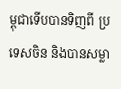ម្ពុជាទើបបានទិញពី ប្រទេសចិន និងបានសម្លា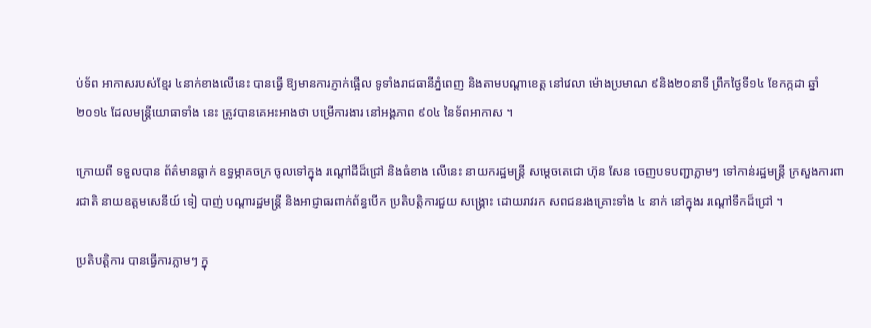ប់ទ័ព អាកាសរបស់ខ្មែរ ៤នាក់ខាងលើនេះ បានធ្វើ ឱ្យមានការភ្ញាក់ផ្អើល ទូទាំងរាជធានីភ្នំពេញ និងតាមបណ្ដាខេត្ដ នៅវេលា ម៉ោងប្រមាណ ៩និង២០នាទី ព្រឹកថ្ងៃទី១៤ ខែកក្កដា ឆ្នាំ២០១៤ ដែលមន្ដ្រីយោធាទាំង នេះ ត្រូវបានគេអះអាងថា បម្រើការងារ នៅអង្គភាព ៩០៤ នៃទ័ពអាកាស ។

ក្រោយពី ទទួលបាន ព័ត៌មានធ្លាក់ ឧទ្ធម្ភាគចក្រ ចូលទៅក្នុង រណ្ដៅដីដ៏ជ្រៅ និងធំខាង លើនេះ នាយករដ្ឋមន្ដ្រី សម្ដេចតេជោ ហ៊ុន សែន ចេញបទបញ្ជាភ្លាមៗ ទៅកាន់រដ្ឋមន្ដ្រី ក្រសួងការពារជាតិ នាយឧត្ដមសេនីយ៍ ទៀ បាញ់ បណ្ដារដ្ឋមន្ដ្រី និងអាជ្ញាធរពាក់ព័ន្ធបើក ប្រតិបត្ដិការជួយ សង្គ្រោះ ដោយរាវរក សពជនរងគ្រោះទាំង ៤ នាក់ នៅក្នុងរ រណ្ដៅទឹកដ៏ជ្រៅ ។

ប្រតិបត្ដិការ បានធ្វើការភ្លាមៗ ក្នុ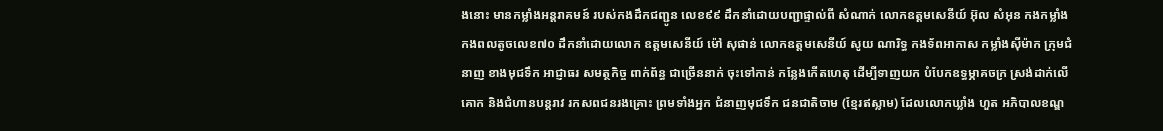ងនោះ មានកម្លាំងអន្ដរាគមន៍ របស់កងដឹកជញ្ជូន លេខ៩៩ ដឹកនាំដោយបញ្ជាផ្ទាល់ពី សំណាក់ លោកឧត្ដមសេនីយ៍ អ៊ុល សំអុន កងកម្លាំង កងពលតូចលេខ៧០ ដឹកនាំដោយលោក ឧត្ដមសេនីយ៍ ម៉ៅ សុផាន់ លោកឧត្តមសេនីយ៍ សូយ ណារិទ្ធ កងទ័ពអាកាស កម្លាំងស៊ីម៉ាក ក្រុមជំនាញ ខាងមុជទឹក អាជ្ញាធរ សមត្ថកិច្ច ពាក់ព័ន្ធ ជាច្រើននាក់ ចុះទៅកាន់ កន្លែងកើតហេតុ ដើម្បីទាញយក បំបែកឧទ្ធម្ភាគចក្រ ស្រង់ដាក់លើគោក និងជំហានបន្ដរាវ រកសពជនរងគ្រោះ ព្រមទាំងអ្នក ជំនាញមុជទឹក ជនជាតិចាម (ខ្មែរឥស្លាម) ដែលលោកឃ្លាំង ហួត អភិបាលខណ្ឌ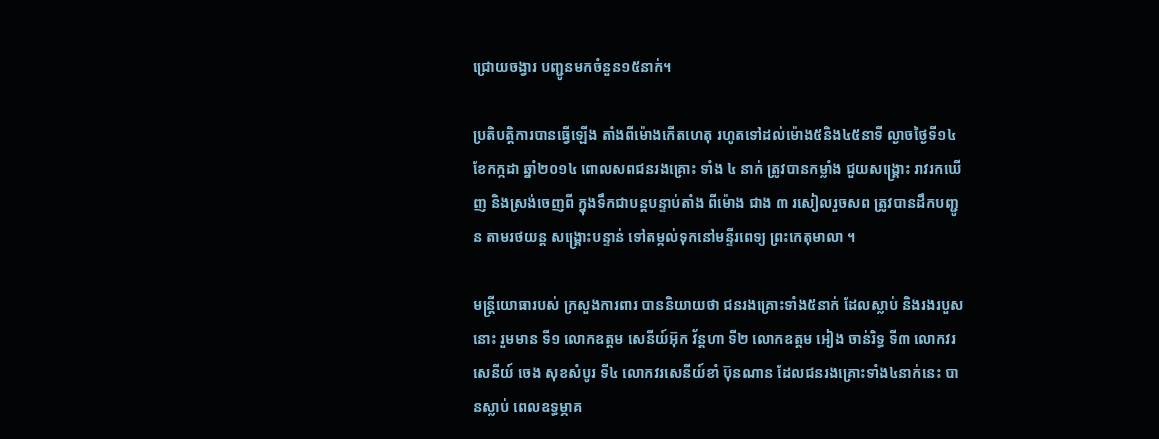ជ្រោយចង្វារ បញ្ជូនមកចំនួន១៥នាក់។

ប្រតិបត្ដិការបានធ្វើឡើង តាំងពីម៉ោងកើតហេតុ រហូតទៅដល់ម៉ោង៥និង៤៥នាទី ល្ងាចថ្ងៃទី១៤ ខែកក្កដា ឆ្នាំ២០១៤ ពោលសពជនរងគ្រោះ ទាំង ៤ នាក់ ត្រូវបានកម្លាំង ជួយសង្គ្រោះ រាវរកឃើញ និងស្រង់ចេញពី ក្នុងទឹកជាបន្ដបន្ទាប់តាំង ពីម៉ោង ជាង ៣ រសៀលរួចសព ត្រូវបានដឹកបញ្ជូន តាមរថយន្ដ សង្គ្រោះបន្ទាន់ ទៅតម្កល់ទុកនៅមន្ទីរពេទ្យ ព្រះកេតុមាលា ។

មន្ដ្រីយោធារបស់ ក្រសួងការពារ បាននិយាយថា ជនរងគ្រោះទាំង៥នាក់ ដែលស្លាប់ និងរងរបួសនោះ រួមមាន ទី១ លោកឧត្ដម សេនីយ៍អ៊ុក វ័ន្ដហា ទី២ លោកឧត្ដម អៀង ចាន់រិទ្ធ ទី៣ លោកវរសេនីយ៍ ចេង សុខសំបូរ ទី៤ លោកវរសេនីយ៍ខាំ ប៊ុនណាន ដែលជនរងគ្រោះទាំង៤នាក់នេះ បានស្លាប់ ពេលឧទ្ធម្ភាគ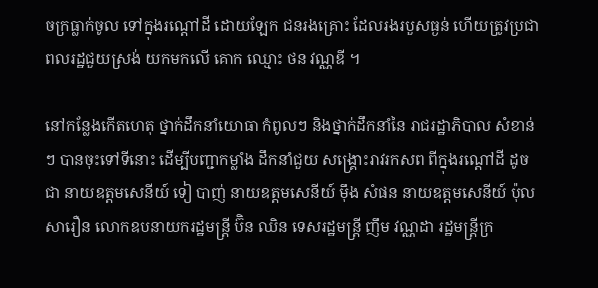ចក្រធ្លាក់ចូល ទៅក្នុងរណ្ដៅដី ដោយឡែក ជនរងគ្រោះ ដែលរងរបួសធ្ងន់ ហើយត្រូវប្រជាពលរដ្ឋជួយស្រង់ យកមកលើ គោក ឈ្មោះ ថន វណ្ណឌី ។

នៅកន្លែងកើតហេតុ ថ្នាក់ដឹកនាំយោធា កំពូលៗ និងថ្នាក់ដឹកនាំនៃ រាជរដ្ឋាភិបាល សំខាន់ៗ បានចុះទៅទីនោះ ដើម្បីបញ្ជាកម្លាំង ដឹកនាំជួយ សង្គ្រោះរាវរកសព ពីក្នុងរណ្ដៅដី ដូចជា នាយឧត្ដមសេនីយ៍ ទៀ បាញ់ នាយឧត្ដមសេនីយ៍ ម៉ឹង សំផន នាយឧត្ដមសេនីយ៍ ប៉ុល សារឿន លោកឧបនាយករដ្ឋមន្ដ្រី ប៊ិន ឈិន ទេសរដ្ឋមន្ដ្រី ញឹម វណ្ណដា រដ្ឋមន្ដ្រីក្រ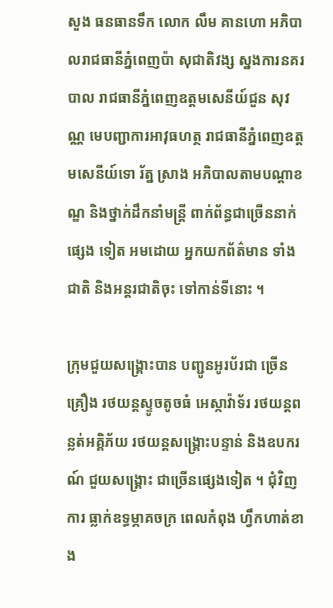សួង ធនធានទឹក លោក លឹម គានហោ អភិបាលរាជធានីភ្នំពេញប៉ា សុជាតិវង្ស ស្នងការនគរបាល រាជធានីភ្នំពេញឧត្តមសេនីយ៍ជួន សុវណ្ណ មេបញ្ជាការអាវុធហត្ថ រាជធានីភ្នំពេញឧត្តមសេនីយ៍ទោ រ័ត្ន ស្រាង អភិបាលតាមបណ្ដាខណ្ឌ និងថ្នាក់ដឹកនាំមន្ដ្រី ពាក់ព័ន្ធជាច្រើននាក់ផ្សេង ទៀត អមដោយ អ្នកយកព័ត៌មាន ទាំងជាតិ និងអន្ដរជាតិចុះ ទៅកាន់ទីនោះ ។

ក្រុមជួយសង្គ្រោះបាន បញ្ជូនអូរប័រជា ច្រើនគ្រឿង រថយន្ដស្ទូចតូចធំ អេស្កាវ៉ាទ័រ រថយន្ដពន្លត់អគ្គិភ័យ រថយន្ដសង្គ្រោះបន្ទាន់ និងឧបករណ៍ ជួយសង្គ្រោះ ជាច្រើនផ្សេងទៀត ។ ជុំវិញការ ធ្លាក់ឧទ្ធម្ភាគចក្រ ពេលកំពុង ហ្វឹកហាត់ខាង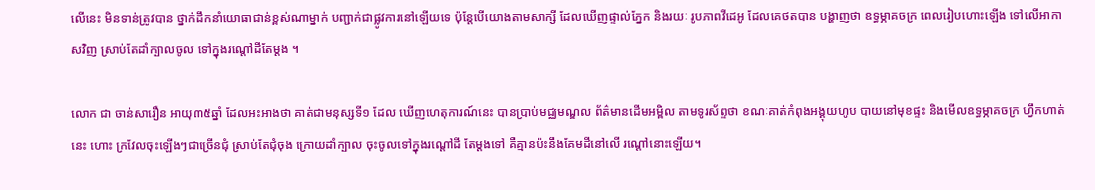លើនេះ មិនទាន់ត្រូវបាន ថ្នាក់ដឹកនាំយោធាជាន់ខ្ពស់ណាម្នាក់ បញ្ជាក់ជាផ្លូវការនៅឡើយទេ ប៉ុន្ដែបើយោងតាមសាក្សី ដែលឃើញផ្ទាល់ភ្នែក និងរយៈ រូបភាពវីដេអូ ដែលគេថតបាន បង្ហាញថា ឧទ្ធម្ភាគចក្រ ពេលរៀបហោះឡើង ទៅលើអាកាសវិញ ស្រាប់តែដាំក្បាលចូល ទៅក្នុងរណ្ដៅដីតែម្ដង ។

លោក ជា ចាន់សារឿន អាយុ៣៥ឆ្នាំ ដែលអះអាងថា គាត់ជាមនុស្សទី១ ដែល ឃើញហេតុការណ៍នេះ បានប្រាប់មជ្ឈមណ្ឌល ព័ត៌មានដើមអម្ពិល តាមទូរស័ព្ទថា ខណៈគាត់កំពុងអង្គុយហូប បាយនៅមុខផ្ទះ និងមើលឧទ្ធម្ភាគចក្រ ហ្វឹកហាត់នេះ ហោះ ក្រវែលចុះឡើងៗជាច្រើនជុំ ស្រាប់តែជុំចុង ក្រោយដាំក្បាល ចុះចូលទៅក្នុងរណ្ដៅដី តែម្ដងទៅ គឺគ្មានប៉ះនឹងគែមដីនៅលើ រណ្ដៅនោះឡើយ។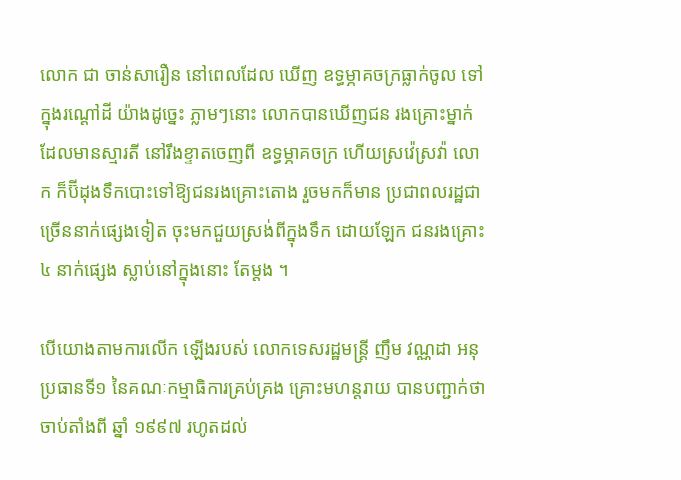លោក ជា ចាន់សារឿន នៅពេលដែល ឃើញ ឧទ្ធម្ភាគចក្រធ្លាក់ចូល ទៅក្នុងរណ្ដៅដី យ៉ាងដូច្នេះ ភ្លាមៗនោះ លោកបានឃើញជន រងគ្រោះម្នាក់ ដែលមានស្មារតី នៅរឹងខ្ទាតចេញពី ឧទ្ធម្ភាគចក្រ ហើយស្រវ៉េស្រវ៉ា លោក ក៏ប៊ីដុងទឹកបោះទៅឱ្យជនរងគ្រោះតោង រួចមកក៏មាន ប្រជាពលរដ្ឋជា ច្រើននាក់ផ្សេងទៀត ចុះមកជួយស្រង់ពីក្នុងទឹក ដោយឡែក ជនរងគ្រោះ៤ នាក់ផ្សេង ស្លាប់នៅក្នុងនោះ តែម្ដង ។

បើយោងតាមការលើក ឡើងរបស់ លោកទេសរដ្ឋមន្ដ្រី ញឹម វណ្ណដា អនុប្រធានទី១ នៃគណៈកម្មាធិការគ្រប់គ្រង គ្រោះមហន្ដរាយ បានបញ្ជាក់ថា ចាប់តាំងពី ឆ្នាំ ១៩៩៧ រហូតដល់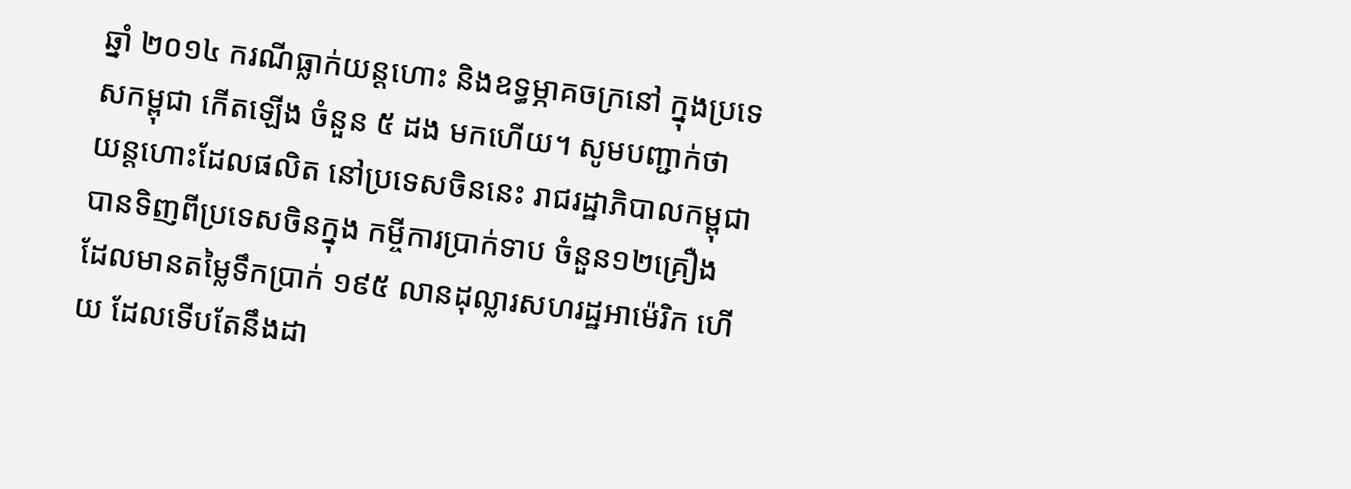ឆ្នាំ ២០១៤ ករណីធ្លាក់យន្ដហោះ និងឧទ្ធម្ភាគចក្រនៅ ក្នុងប្រទេសកម្ពុជា កើតឡើង ចំនួន ៥ ដង មកហើយ។ សូមបញ្ជាក់ថា យន្តហោះដែលផលិត នៅប្រទេសចិននេះ រាជរដ្ឋាភិបាលកម្ពុជា បានទិញពីប្រទេសចិនក្នុង កម្ចីការប្រាក់ទាប ចំនួន១២គ្រឿង ដែលមានតម្លៃទឹកប្រាក់ ១៩៥ លានដុល្លារសហរដ្ឋអាម៉េរិក ហើយ ដែលទើបតែនឹងដា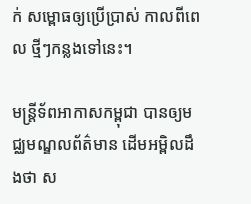ក់ សម្ពោធឲ្យប្រើប្រាស់ កាលពីពេល ថ្មីៗកន្លងទៅនេះ។

មន្ត្រីទ័ពអាកាសកម្ពុជា បានឲ្យមជ្ឈមណ្ឌលព័ត៌មាន ដើមអម្ពិលដឹងថា ស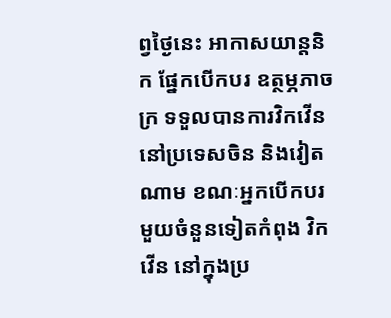ព្វថ្ងៃនេះ អាកាសយាន្តនិក ផ្នែកបើកបរ ឧត្ថម្ភភាចក្រ ទទួលបានការវិកវើន នៅប្រទេសចិន និងវៀតណាម ខណៈអ្នកបើកបរ មួយចំនួនទៀតកំពុង វិកវើន នៅក្នុងប្រ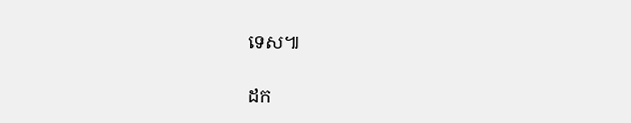ទេស៕

ដក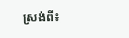ស្រង់ពី៖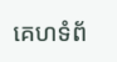គេហទំព័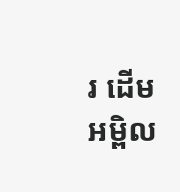រ ដើមអម្ពិល